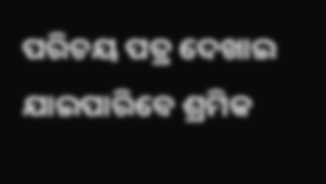ପରିଚୟ ପତ୍ର ଦେଖାଇ ଯାଇପାରିବେ ଶ୍ରମିକ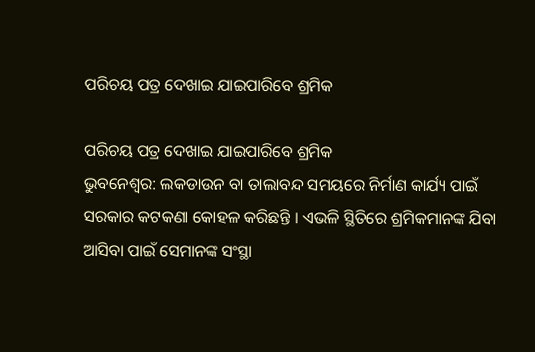ପରିଚୟ ପତ୍ର ଦେଖାଇ ଯାଇପାରିବେ ଶ୍ରମିକ

ପରିଚୟ ପତ୍ର ଦେଖାଇ ଯାଇପାରିବେ ଶ୍ରମିକ
ଭୁବନେଶ୍ୱର: ଲକଡାଉନ ବା ତାଲାବନ୍ଦ ସମୟରେ ନିର୍ମାଣ କାର୍ଯ୍ୟ ପାଇଁ ସରକାର କଟକଣା କୋହଳ କରିଛନ୍ତି । ଏଭଳି ସ୍ଥିତିରେ ଶ୍ରମିକମାନଙ୍କ ଯିବା ଆସିବା ପାଇଁ ସେମାନଙ୍କ ସଂସ୍ଥା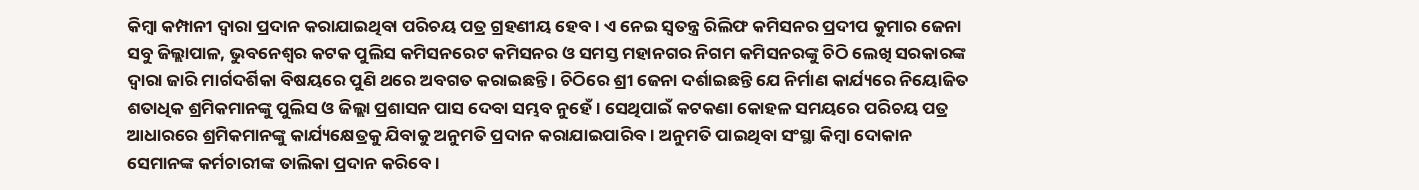କିମ୍ବା କମ୍ପାନୀ ଦ୍ୱାରା ପ୍ରଦାନ କରାଯାଇଥିବା ପରିଚୟ ପତ୍ର ଗ୍ରହଣୀୟ ହେବ । ଏ ନେଇ ସ୍ୱତନ୍ତ୍ର ରିଲିଫ କମିସନର ପ୍ରଦୀପ କୁମାର ଜେନା ସବୁ ଜିଲ୍ଲାପାଳ, ଭୁବନେଶ୍ୱର କଟକ ପୁଲିସ କମିସନରେଟ କମିସନର ଓ ସମସ୍ତ ମହାନଗର ନିଗମ କମିସନରଙ୍କୁ ଚିଠି ଲେଖି ସରକାରଙ୍କ ଦ୍ୱାରା ଜାରି ମାର୍ଗଦର୍ଶିକା ବିଷୟରେ ପୁଣି ଥରେ ଅବଗତ କରାଇଛନ୍ତି । ଚିଠିରେ ଶ୍ରୀ ଜେନା ଦର୍ଶାଇଛନ୍ତି ଯେ ନିର୍ମାଣ କାର୍ଯ୍ୟରେ ନିୟୋଜିତ ଶତାଧିକ ଶ୍ରମିକମାନଙ୍କୁ ପୁଲିସ ଓ ଜିଲ୍ଲା ପ୍ରଶାସନ ପାସ ଦେବା ସମ୍ଭବ ନୁହେଁ । ସେଥିପାଇଁ କଟକଣା କୋହଳ ସମୟରେ ପରିଚୟ ପତ୍ର ଆଧାରରେ ଶ୍ରମିକମାନଙ୍କୁ କାର୍ଯ୍ୟକ୍ଷେତ୍ରକୁ ଯିବାକୁ ଅନୁମତି ପ୍ରଦାନ କରାଯାଇପାରିବ । ଅନୁମତି ପାଇଥିବା ସଂସ୍ଥା କିମ୍ବା ଦୋକାନ ସେମାନଙ୍କ କର୍ମଚାରୀଙ୍କ ତାଲିକା ପ୍ରଦାନ କରିବେ ।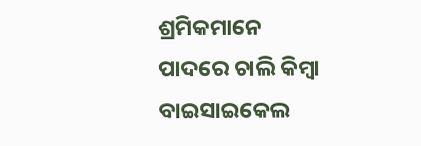ଶ୍ରମିକମାନେ ପାଦରେ ଚାଲି କିମ୍ବା ବାଇସାଇକେଲ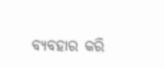ବ୍ୟବହାର କରି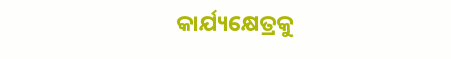କାର୍ଯ୍ୟକ୍ଷେତ୍ରକୁ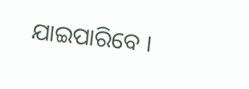ଯାଇପାରିବେ ।